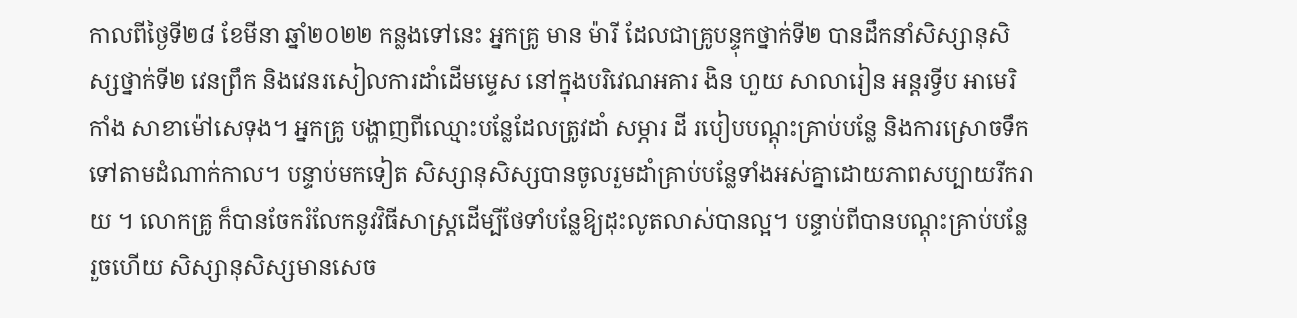កាលពីថ្ងៃទី២៨ ខែមីនា ឆ្នាំ២០២២ កន្លងទៅនេះ អ្នកគ្រូ មាន ម៉ារី ដែលជាគ្រូបន្ទុកថ្នាក់ទី២ បានដឹកនាំសិស្សានុសិស្សថ្នាក់ទី២ វេនព្រឹក និងវេនរសៀលការដាំដើមម្ទេស នៅក្នុងបរិវេណអគារ ងិន ហួយ សាលារៀន អន្តរទ្វីប អាមេរិកាំង សាខាម៉ៅសេទុង។ អ្នកគ្រូ បង្ហាញពីឈ្មោះបន្លែដែលត្រូវដាំ សម្ភារ ដី របៀបបណ្តុះគ្រាប់បន្លែ និងការស្រោចទឹកទៅតាមដំណាក់កាល។ បន្ទាប់មកទៀត សិស្សានុសិស្សបានចូលរួមដាំគ្រាប់បន្លែទាំងអស់គ្នាដោយភាពសប្បាយរីករាយ ។ លោកគ្រូ ក៏បានចែករំលែកនូវវិធីសាស្រ្តដើម្បីថែទាំបន្លែឱ្យដុះលូតលាស់បានល្អ។ បន្ទាប់ពីបានបណ្តុះគ្រាប់បន្លែរួចហើយ សិស្សានុសិស្សមានសេច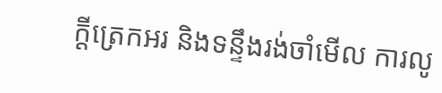ក្តីត្រេកអរ និងទន្ទឹងរង់ចាំមើល ការលូ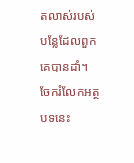តលាស់របស់បន្លែដែលពួកគេបានដាំ។
ចែករំលែកអត្ថបទនេះ